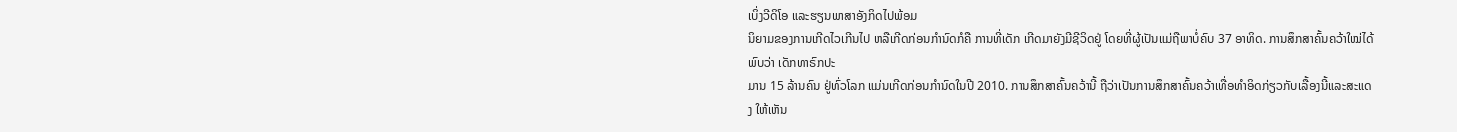ເບິ່ງວີດິໂອ ແລະຮຽນພາສາອັງກິດໄປພ້ອມ
ນິຍາມຂອງການເກີດໄວເກີນໄປ ຫລືເກີດກ່ອນກໍານົດກໍຄື ການທີ່ເດັກ ເກີດມາຍັງມີຊີວິດຢູ່ ໂດຍທີ່ຜູ້ເປັນແມ່ຖືພາບໍ່ຄົບ 37 ອາທິດ. ການສຶກສາຄົ້ນຄວ້າໃໝ່ໄດ້ພົບວ່າ ເດັກທາຣົກປະ
ມານ 15 ລ້ານຄົນ ຢູ່ທົ່ວໂລກ ແມ່ນເກີດກ່ອນກໍານົດໃນປີ 2010. ການສຶກສາຄົ້ນຄວ້ານີ້ ຖືວ່າເປັນການສຶກສາຄົ້ນຄວ້າເທື່ອທໍາອິດກ່ຽວກັບເລື້ອງນີ້ແລະສະແດງ ໃຫ້ເຫັນ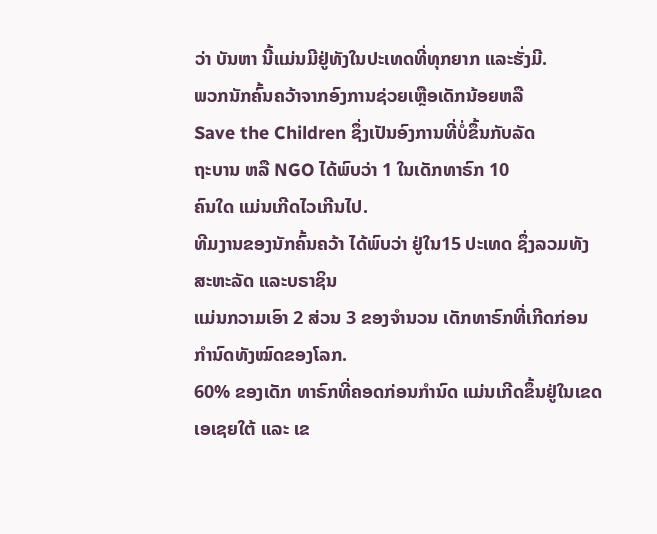ວ່າ ບັນຫາ ນີ້ແມ່ນມີຢູ່ທັງໃນປະເທດທີ່ທຸກຍາກ ແລະຮັ່ງມີ.
ພວກນັກຄົ້ນຄວ້າຈາກອົງການຊ່ວຍເຫຼືອເດັກນ້ອຍຫລື
Save the Children ຊຶ່ງເປັນອົງການທີ່ບໍ່ຂຶ້ນກັບລັດ
ຖະບານ ຫລື NGO ໄດ້ພົບວ່າ 1 ໃນເດັກທາຣົກ 10
ຄົນໃດ ແມ່ນເກີດໄວເກີນໄປ.
ທີມງານຂອງນັກຄົ້ນຄວ້າ ໄດ້ພົບວ່າ ຢູ່ໃນ15 ປະເທດ ຊຶ່ງລວມທັງສະຫະລັດ ແລະບຣາຊິນ
ແມ່ນກວາມເອົາ 2 ສ່ວນ 3 ຂອງຈໍານວນ ເດັກທາຣົກທີ່ເກີດກ່ອນກໍານົດທັງໝົດຂອງໂລກ.
60% ຂອງເດັກ ທາຣົກທີ່ຄອດກ່ອນກໍານົດ ແມ່ນເກີດຂຶ້ນຢູ່ໃນເຂດເອເຊຍໃຕ້ ແລະ ເຂ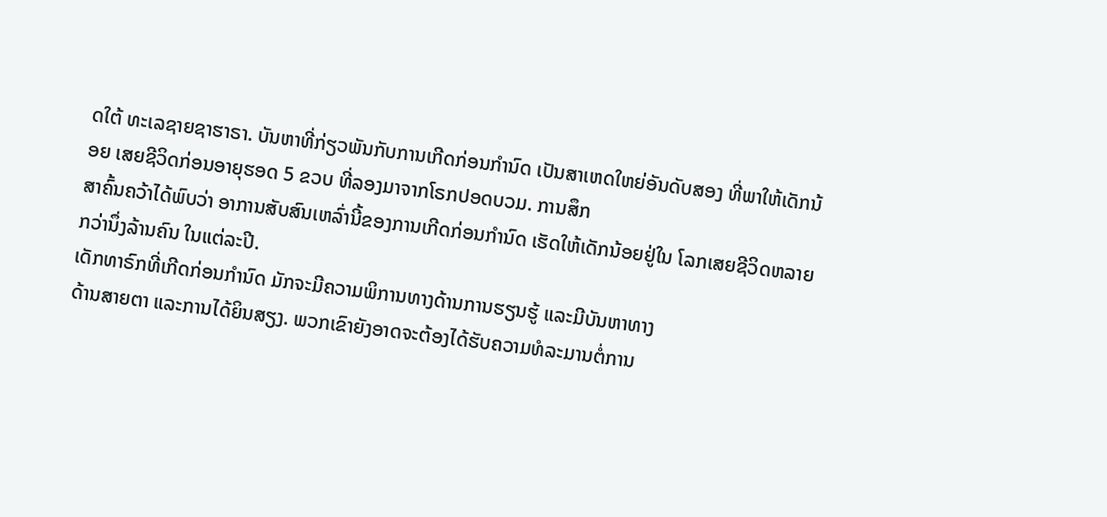ດໃຕ້ ທະເລຊາຍຊາຮາຣາ. ບັນຫາທີ່ກ່ຽວພັນກັບການເກີດກ່ອນກໍານົດ ເປັນສາເຫດໃຫຍ່ອັນດັບສອງ ທີ່ພາໃຫ້ເດັກນ້ອຍ ເສຍຊີວິດກ່ອນອາຍຸຮອດ 5 ຂວບ ທີ່ລອງມາຈາກໂຣກປອດບວມ. ການສຶກ
ສາຄົ້ນຄວ້າໄດ້ພົບວ່າ ອາການສັບສົນເຫລົ່ານີ້ຂອງການເກີດກ່ອນກໍານົດ ເຮັດໃຫ້ເດັກນ້ອຍຢູ່ໃນ ໂລກເສຍຊີວິດຫລາຍກວ່ານຶ່ງລ້ານຄົນ ໃນແຕ່ລະປີ.
ເດັກທາຣົກທີ່ເກີດກ່ອນກໍານົດ ມັກຈະມີຄວາມພິການທາງດ້ານການຮຽນຮູ້ ແລະມີບັນຫາທາງ
ດ້ານສາຍຕາ ແລະການໄດ້ຍິນສຽງ. ພວກເຂົາຍັງອາດຈະຕ້ອງໄດ້ຮັບຄວາມທໍລະມານຕໍ່ການ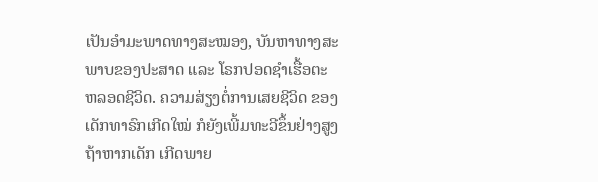ເປັນອໍາມະພາດທາງສະໝອງ, ບັນຫາທາງສະພາບຂອງປະສາດ ແລະ ໂຣກປອດຊໍາເຮື້ອຕະ
ຫລອດຊີວິດ. ຄວາມສ່ຽງຕໍ່ການເສຍຊີວິດ ຂອງເດັກທາຣົກເກີດໃໝ່ ກໍຍັງເພີ້ມທະວີຂຶ້ນຢ່າງສູງ
ຖ້າຫາກເດັກ ເກີດພາຍ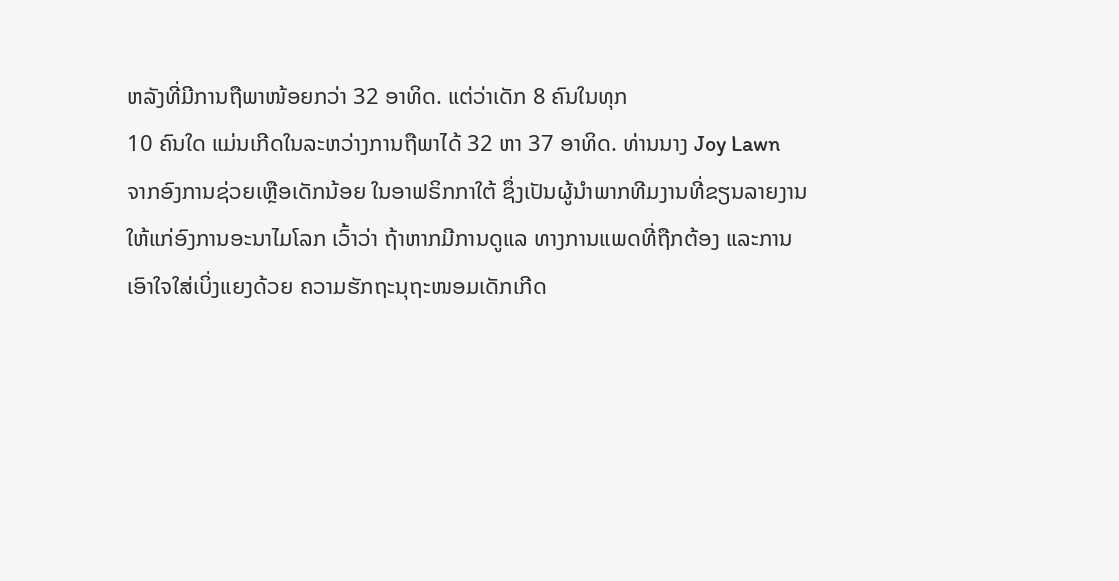ຫລັງທີ່ມີການຖືພາໜ້ອຍກວ່າ 32 ອາທິດ. ແຕ່ວ່າເດັກ 8 ຄົນໃນທຸກ
10 ຄົນໃດ ແມ່ນເກີດໃນລະຫວ່າງການຖືພາໄດ້ 32 ຫາ 37 ອາທິດ. ທ່ານນາງ Joy Lawn
ຈາກອົງການຊ່ວຍເຫຼືອເດັກນ້ອຍ ໃນອາຟຣິກກາໃຕ້ ຊຶ່ງເປັນຜູ້ນໍາພາກທີມງານທີ່ຂຽນລາຍງານ
ໃຫ້ແກ່ອົງການອະນາໄມໂລກ ເວົ້າວ່າ ຖ້າຫາກມີການດູແລ ທາງການແພດທີ່ຖືກຕ້ອງ ແລະການ
ເອົາໃຈໃສ່ເບິ່ງແຍງດ້ວຍ ຄວາມຮັກຖະນຸຖະໜອມເດັກເກີດ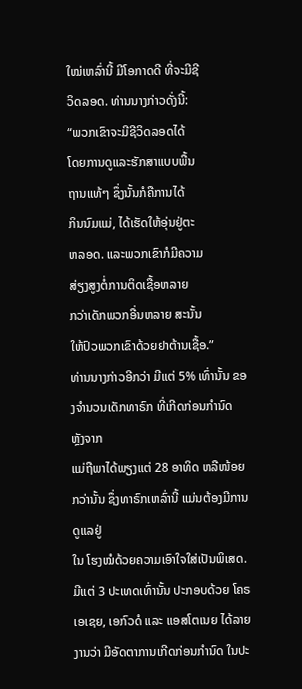ໃໝ່ເຫລົ່ານີ້ ມີໂອກາດດີ ທີ່ຈະມີຊີ
ວິດລອດ. ທ່ານນາງກ່າວດັ່ງນີ້:
“ພວກເຂົາຈະມີຊີວິດລອດໄດ້
ໂດຍການດູແລະຮັກສາແບບພື້ນ
ຖານແທ້ໆ ຊຶ່ງນັ້ນກໍຄືການໄດ້
ກິນນົມແມ່, ໄດ້ເຮັດໃຫ້ອຸ່ນຢູ່ຕະ
ຫລອດ. ແລະພວກເຂົາກໍມີຄວາມ
ສ່ຽງສູງຕໍ່ການຕິດເຊື້ອຫລາຍ
ກວ່າເດັກພວກອື່ນຫລາຍ ສະນັ້ນ
ໃຫ້ປົວພວກເຂົາດ້ວຍຢາຕ້ານເຊື້ອ.”
ທ່ານນາງກ່າວອີກວ່າ ມີແຕ່ 5% ເທົ່ານັ້ນ ຂອງຈໍານວນເດັກທາຣົກ ທີ່ເກີດກ່ອນກໍານົດ ຫຼັງຈາກ
ແມ່ຖືພາໄດ້ພຽງແຕ່ 28 ອາທິດ ຫລືໜ້ອຍກວ່ານັ້ນ ຊຶ່ງທາຣົກເຫລົ່ານີ້ ແມ່ນຕ້ອງມີການດູແລຢູ່
ໃນ ໂຮງໝໍດ້ວຍຄວາມເອົາໃຈໃສ່ເປັນພິເສດ.
ມີແຕ່ 3 ປະເທດເທົ່ານັ້ນ ປະກອບດ້ວຍ ໂຄຣເອເຊຍ, ເອກົວດໍ ແລະ ແອສໂຕເນຍ ໄດ້ລາຍ
ງານວ່າ ມີອັດຕາການເກີດກ່ອນກໍານົດ ໃນປະ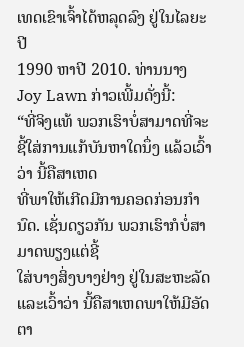ເທດເຂົາເຈົ້າໄດ້ຫລຸດລົງ ຢູ່ໃນໄລຍະປີ
1990 ຫາປີ 2010. ທ່ານນາງ Joy Lawn ກ່າວເພີ້ມດັ່ງນີ້:
“ທີ່ຈິງແທ້ ພວກເຮົາບໍ່ສາມາດທີ່ຈະຊີ້ໃສ່ການແກ້ບັນຫາໃດນຶ່ງ ແລ້ວເວົ້າວ່າ ນີ້ຄືສາເຫດ
ທີ່ພາໃຫ້ເກີດມີການຄອດກ່ອນກໍານົດ. ເຊັ່ນດຽວກັນ ພວກເຮົາກໍບໍ່ສາມາດພຽງແຕ່ຊີ້
ໃສ່ບາງສິ່ງບາງຢ່າງ ຢູ່ໃນສະຫະລັດ ແລະເວົ້າວ່າ ນີ້ຄືສາເຫດພາໃຫ້ມີອັດຕາ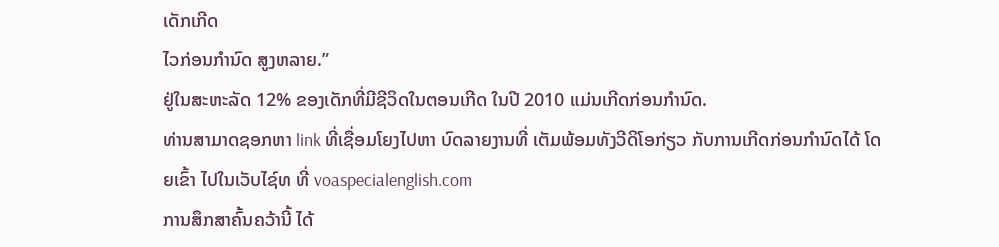ເດັກເກີດ
ໄວກ່ອນກໍານົດ ສູງຫລາຍ.”
ຢູ່ໃນສະຫະລັດ 12% ຂອງເດັກທີ່ມີຊີວິດໃນຕອນເກີດ ໃນປີ 2010 ແມ່ນເກີດກ່ອນກໍານົດ.
ທ່ານສາມາດຊອກຫາ link ທີ່ເຊື່ອມໂຍງໄປຫາ ບົດລາຍງານທີ່ ເຕັມພ້ອມທັງວີດິໂອກ່ຽວ ກັບການເກີດກ່ອນກໍານົດໄດ້ ໂດຍເຂົ້າ ໄປໃນເວັບໄຊ໌ທ ທີ່ voaspecialenglish.com
ການສຶກສາຄົ້ນຄວ້ານີ້ ໄດ້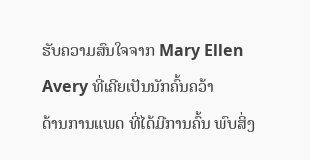ຮັບຄວາມສົນໃຈຈາກ Mary Ellen Avery ທີ່ເຄີຍເປັນນັກຄົ້ນຄວ້າ
ດ້ານການແພດ ທີ່ໄດ້ມີການຄົ້ນ ພົບສິ່ງ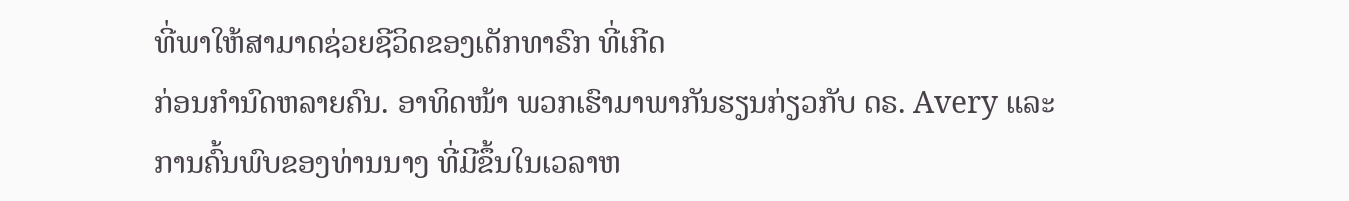ທີ່ພາໃຫ້ສາມາດຊ່ວຍຊີວິດຂອງເດັກທາຣົກ ທີ່ເກີດ
ກ່ອນກໍານົດຫລາຍຄົນ. ອາທິດໜ້າ ພວກເຮົາມາພາກັນຮຽນກ່ຽວກັບ ດຣ. Avery ແລະ
ການຄົ້ນພົບຂອງທ່ານນາງ ທີ່ມີຂຶ້ນໃນເວລາຫ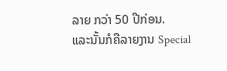ລາຍ ກວ່າ 50 ປີກ່ອນ.
ແລະນັ້ນກໍຄືລາຍງານ Special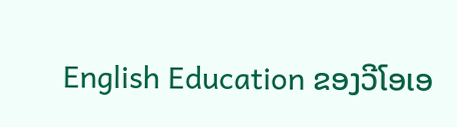English Education ຂອງວີໂອເອ